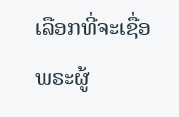ເລືອກທີ່ຈະເຊື່ອ
ພຣະຜູ້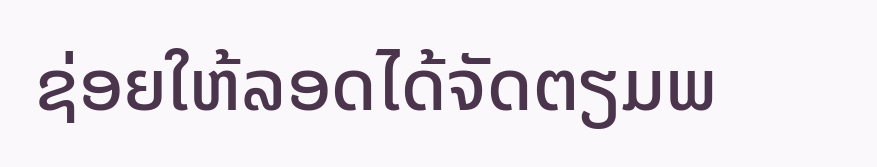ຊ່ອຍໃຫ້ລອດໄດ້ຈັດຕຽມພ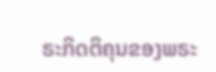ຣະກິດຕິຄຸນຂອງພຣະ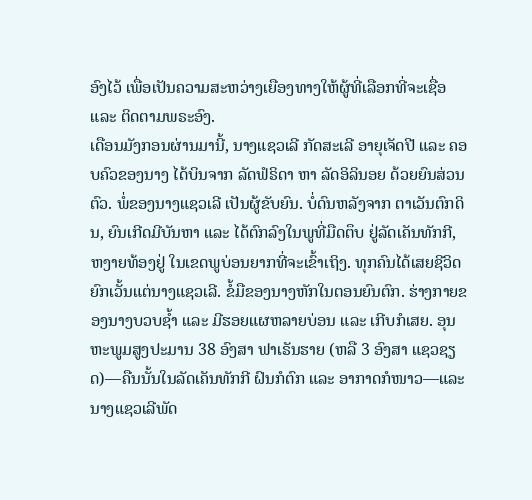ອົງໄວ້ ເພື່ອເປັນຄວາມສະຫວ່າງເຍືອງທາງໃຫ້ຜູ້ທີ່ເລືອກທີ່ຈະເຊື່ອ ແລະ ຕິດຕາມພຣະອົງ.
ເດືອນມັງກອນຜ່ານມານີ້, ນາງແຊວເລີ ກັດສະເລີ ອາຍຸເຈັດປີ ແລະ ຄອບຄົວຂອງນາງ ໄດ້ບິນຈາກ ລັດຟໍຣິດາ ຫາ ລັດອິລິນອຍ ດ້ວຍຍົນສ່ວນຕົວ. ພໍ່ຂອງນາງແຊວເລີ ເປັນຜູ້ຂັບຍົນ. ບໍ່ດົນຫລັງຈາກ ຕາເວັນຕົກດິນ, ຍົນເກີດມີບັນຫາ ແລະ ໄດ້ຕົກລົງໃນພູທີ່ມືດຕຶບ ຢູ່ລັດເຄັນທັກກີ, ຫງາຍທ້ອງຢູ່ ໃນເຂດພູບ່ອນຍາກທີ່ຈະເຂົ້າເຖິງ. ທຸກຄົນໄດ້ເສຍຊີວິດ ຍົກເວັ້ນແຕ່ນາງແຊວເລີ. ຂໍ້ມືຂອງນາງຫັກໃນຕອນຍົນຕົກ. ຮ່າງກາຍຂອງນາງບວບຊ້ຳ ແລະ ມີຮອຍແຜຫລາຍບ່ອນ ແລະ ເກີບກໍເສຍ. ອຸນຫະພູມສູງປະມານ 38 ອົງສາ ຟາເຣັນຮາຍ (ຫລື 3 ອົງສາ ແຊວຊຽດ)—ຄືນນັ້ນໃນລັດເຄັນທັກກີ ຝົນກໍຕົກ ແລະ ອາກາດກໍໜາວ—ແລະ ນາງແຊວເລີພັດ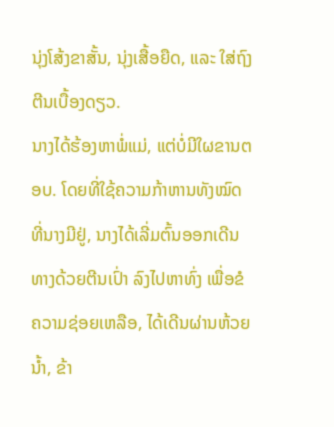ນຸ່ງໂສ້ງຂາສັ້ນ, ນຸ່ງເສື້ອຍືດ, ແລະ ໃສ່ຖົງຕີນເບື້ອງດຽວ.
ນາງໄດ້ຮ້ອງຫາພໍ່ແມ່, ແຕ່ບໍ່ມີໃຜຂານຕອບ. ໂດຍທີ່ໃຊ້ຄວາມກ້າຫານທັງໝົດທີ່ນາງມີຢູ່, ນາງໄດ້ເລີ່ມຕົ້ນອອກເດີນທາງດ້ວຍຕີນເປົ່າ ລົງໄປຫາທົ່ງ ເພື່ອຂໍຄວາມຊ່ອຍເຫລືອ, ໄດ້ເດີນຜ່ານຫ້ວຍນ້ຳ, ຂ້າ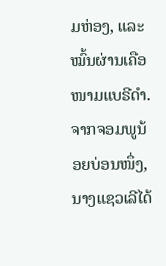ມຫ່ອງ, ແລະ ໝົ້ນຜ່ານເຄືອໜາມແບຣີດຳ. ຈາກຈອມພູນ້ອຍບ່ອນໜຶ່ງ, ນາງແຊວເລີໄດ້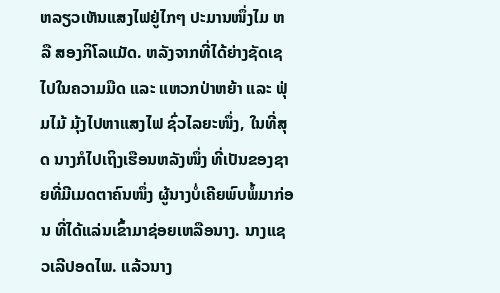ຫລຽວເຫັນແສງໄຟຢູ່ໄກໆ ປະມານໜຶ່ງໄມ ຫລື ສອງກິໂລແມັດ. ຫລັງຈາກທີ່ໄດ້ຍ່າງຊັດເຊໄປໃນຄວາມມືດ ແລະ ແຫວກປ່າຫຍ້າ ແລະ ຟຸ່ມໄມ້ ມຸ້ງໄປຫາແສງໄຟ ຊົ່ວໄລຍະໜຶ່ງ, ໃນທີ່ສຸດ ນາງກໍໄປເຖິງເຮືອນຫລັງໜຶ່ງ ທີ່ເປັນຂອງຊາຍທີ່ມີເມດຕາຄົນໜຶ່ງ ຜູ້ນາງບໍ່ເຄີຍພົບພໍ້ມາກ່ອນ ທີ່ໄດ້ແລ່ນເຂົ້າມາຊ່ອຍເຫລືອນາງ. ນາງແຊວເລີປອດໄພ. ແລ້ວນາງ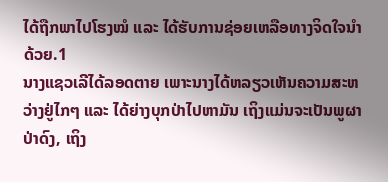ໄດ້ຖືກພາໄປໂຮງໝໍ ແລະ ໄດ້ຮັບການຊ່ອຍເຫລືອທາງຈິດໃຈນຳດ້ວຍ.1
ນາງແຊວເລີໄດ້ລອດຕາຍ ເພາະນາງໄດ້ຫລຽວເຫັນຄວາມສະຫວ່າງຢູ່ໄກໆ ແລະ ໄດ້ຍ່າງບຸກປ່າໄປຫາມັນ ເຖິງແມ່ນຈະເປັນພູຜາປ່າດົງ, ເຖິງ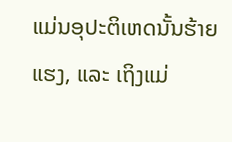ແມ່ນອຸປະຕິເຫດນັ້ນຮ້າຍແຮງ, ແລະ ເຖິງແມ່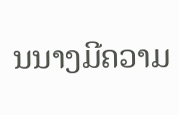ນນາງມີຄວາມ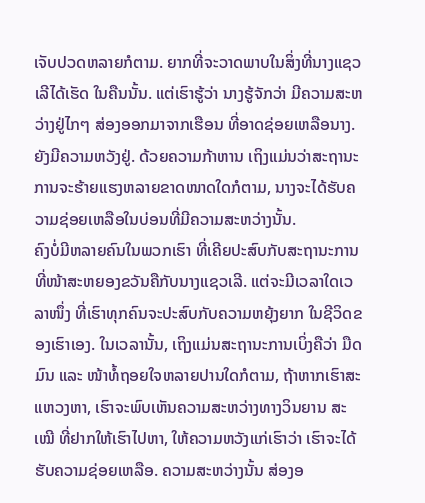ເຈັບປວດຫລາຍກໍຕາມ. ຍາກທີ່ຈະວາດພາບໃນສິ່ງທີ່ນາງແຊວເລີໄດ້ເຮັດ ໃນຄືນນັ້ນ. ແຕ່ເຮົາຮູ້ວ່າ ນາງຮູ້ຈັກວ່າ ມີຄວາມສະຫວ່າງຢູ່ໄກໆ ສ່ອງອອກມາຈາກເຮືອນ ທີ່ອາດຊ່ອຍເຫລືອນາງ. ຍັງມີຄວາມຫວັງຢູ່. ດ້ວຍຄວາມກ້າຫານ ເຖິງແມ່ນວ່າສະຖານະການຈະຮ້າຍແຮງຫລາຍຂາດໜາດໃດກໍຕາມ, ນາງຈະໄດ້ຮັບຄວາມຊ່ອຍເຫລືອໃນບ່ອນທີ່ມີຄວາມສະຫວ່າງນັ້ນ.
ຄົງບໍ່ມີຫລາຍຄົນໃນພວກເຮົາ ທີ່ເຄີຍປະສົບກັບສະຖານະການທີ່ໜ້າສະຫຍອງຂວັນຄືກັບນາງແຊວເລີ. ແຕ່ຈະມີເວລາໃດເວລາໜຶ່ງ ທີ່ເຮົາທຸກຄົນຈະປະສົບກັບຄວາມຫຍຸ້ງຍາກ ໃນຊີວິດຂອງເຮົາເອງ. ໃນເວລານັ້ນ, ເຖິງແມ່ນສະຖານະການເບິ່ງຄືວ່າ ມືດມົນ ແລະ ໜ້າທໍ້ຖອຍໃຈຫລາຍປານໃດກໍຕາມ, ຖ້າຫາກເຮົາສະແຫວງຫາ, ເຮົາຈະພົບເຫັນຄວາມສະຫວ່າງທາງວິນຍານ ສະເໝີ ທີ່ຢາກໃຫ້ເຮົາໄປຫາ, ໃຫ້ຄວາມຫວັງແກ່ເຮົາວ່າ ເຮົາຈະໄດ້ຮັບຄວາມຊ່ອຍເຫລືອ. ຄວາມສະຫວ່າງນັ້ນ ສ່ອງອ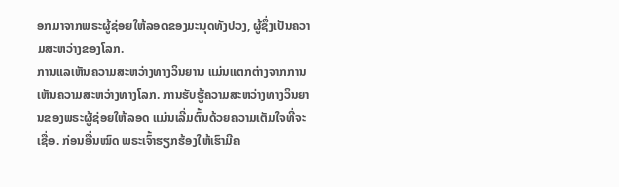ອກມາຈາກພຣະຜູ້ຊ່ອຍໃຫ້ລອດຂອງມະນຸດທັງປວງ, ຜູ້ຊຶ່ງເປັນຄວາມສະຫວ່າງຂອງໂລກ.
ການແລເຫັນຄວາມສະຫວ່າງທາງວິນຍານ ແມ່ນແຕກຕ່າງຈາກການເຫັນຄວາມສະຫວ່າງທາງໂລກ. ການຮັບຮູ້ຄວາມສະຫວ່າງທາງວິນຍານຂອງພຣະຜູ້ຊ່ອຍໃຫ້ລອດ ແມ່ນເລີ່ມຕົ້ນດ້ວຍຄວາມເຕັມໃຈທີ່ຈະເຊື່ອ. ກ່ອນອື່ນໝົດ ພຣະເຈົ້າຮຽກຮ້ອງໃຫ້ເຮົາມີຄ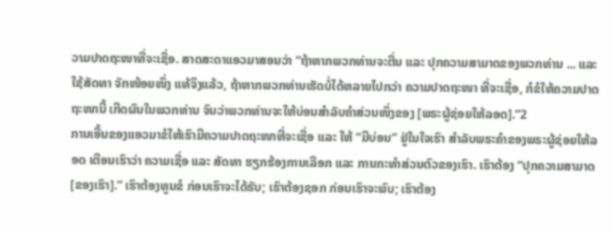ວາມປາດຖະໜາທີ່ຈະເຊື່ອ. ສາດສະດາແອວມາສອນວ່າ “ຖ້າຫາກພວກທ່ານຈະຕື່ນ ແລະ ປຸກຄວາມສາມາດຂອງພວກທ່ານ ... ແລະ ໃຊ້ສັດທາ ຈັກໜ້ອຍໜຶ່ງ ແທ້ຈິງແລ້ວ, ຖ້າຫາກພວກທ່ານເຮັດບໍ່ໄດ້ຫລາຍໄປກວ່າ ຄວາມປາດຖະໜາ ທີ່ຈະເຊື່ອ, ກໍຂໍໃຫ້ຄວາມປາດຖະໜານີ້ ເກີດຜົນໃນພວກທ່ານ ຈົນວ່າພວກທ່ານຈະໃຫ້ບ່ອນສຳລັບຄຳສ່ວນໜຶ່ງຂອງ [ພຣະຜູ້ຊ່ອຍໃຫ້ລອດ].”2
ການເອີ້ນຂອງແອວມາຂໍໃຫ້ເຮົາມີຄວາມປາດຖະໜາທີ່ຈະເຊື່ອ ແລະ ໃຫ້ “ມີບ່ອນ” ຢູ່ໃນໃຈເຮົາ ສຳລັບພຣະຄຳຂອງພຣະຜູ້ຊ່ອຍໃຫ້ລອດ ເຕືອນເຮົາວ່າ ຄວາມເຊື່ອ ແລະ ສັດທາ ຮຽກຮ້ອງການເລືອກ ແລະ ການກະທຳສ່ວນຕົວຂອງເຮົາ. ເຮົາຕ້ອງ “ປຸກຄວາມສາມາດ [ຂອງເຮົາ].” ເຮົາຕ້ອງທູນຂໍ ກ່ອນເຮົາຈະໄດ້ຮັບ; ເຮົາຕ້ອງຊອກ ກ່ອນເຮົາຈະພົບ; ເຮົາຕ້ອງ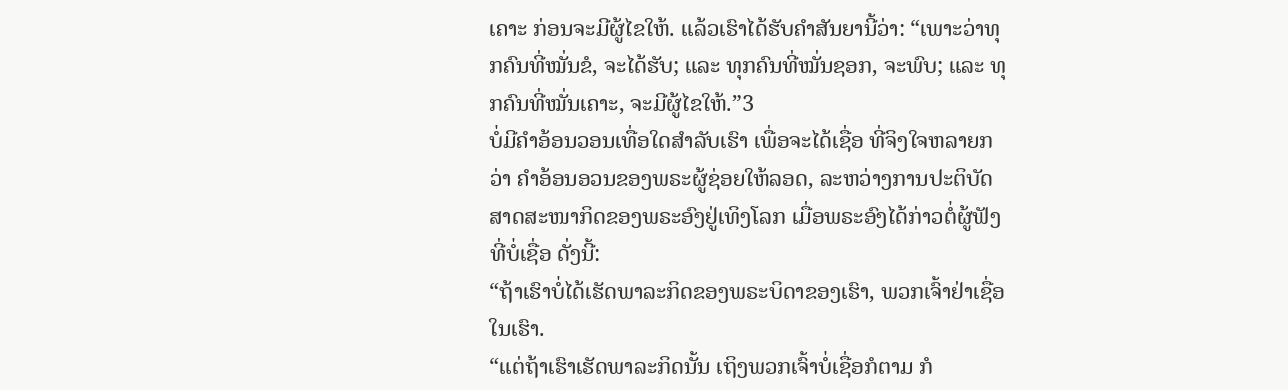ເຄາະ ກ່ອນຈະມີຜູ້ໄຂໃຫ້. ແລ້ວເຮົາໄດ້ຮັບຄຳສັນຍານີ້ວ່າ: “ເພາະວ່າທຸກຄົນທີ່ໝັ່ນຂໍ, ຈະໄດ້ຮັບ; ແລະ ທຸກຄົນທີ່ໝັ່ນຊອກ, ຈະພົບ; ແລະ ທຸກຄົນທີ່ໝັ່ນເຄາະ, ຈະມີຜູ້ໄຂໃຫ້.”3
ບໍ່ມີຄຳອ້ອນວອນເທື່ອໃດສຳລັບເຮົາ ເພື່ອຈະໄດ້ເຊື່ອ ທີ່ຈິງໃຈຫລາຍກວ່າ ຄຳອ້ອນອວນຂອງພຣະຜູ້ຊ່ອຍໃຫ້ລອດ, ລະຫວ່າງການປະຕິບັດສາດສະໜາກິດຂອງພຣະອົງຢູ່ເທິງໂລກ ເມື່ອພຣະອົງໄດ້ກ່າວຕໍ່ຜູ້ຟັງ ທີ່ບໍ່ເຊື່ອ ດັ່ງນີ້:
“ຖ້າເຮົາບໍ່ໄດ້ເຮັດພາລະກິດຂອງພຣະບິດາຂອງເຮົາ, ພວກເຈົ້າຢ່າເຊື່ອໃນເຮົາ.
“ແຕ່ຖ້າເຮົາເຮັດພາລະກິດນັ້ນ ເຖິງພວກເຈົ້າບໍ່ເຊື່ອກໍຕາມ ກໍ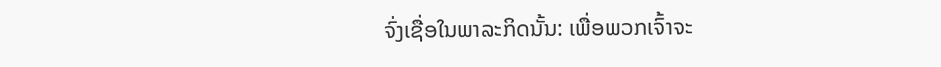ຈົ່ງເຊື່ອໃນພາລະກິດນັ້ນ: ເພື່ອພວກເຈົ້າຈະ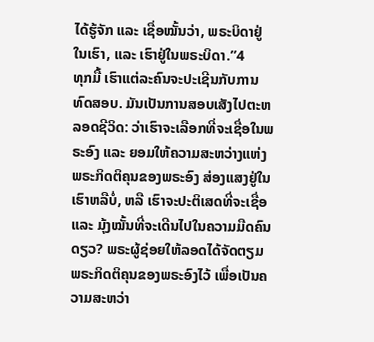ໄດ້ຮູ້ຈັກ ແລະ ເຊື່ອໝັ້ນວ່າ, ພຣະບິດາຢູ່ໃນເຮົາ, ແລະ ເຮົາຢູ່ໃນພຣະບິດາ.”4
ທຸກມື້ ເຮົາແຕ່ລະຄົນຈະປະເຊີນກັບການທົດສອບ. ມັນເປັນການສອບເສັງໄປຕະຫລອດຊີວິດ: ວ່າເຮົາຈະເລືອກທີ່ຈະເຊື່ອໃນພຣະອົງ ແລະ ຍອມໃຫ້ຄວາມສະຫວ່າງແຫ່ງພຣະກິດຕິຄຸນຂອງພຣະອົງ ສ່ອງແສງຢູ່ໃນເຮົາຫລືບໍ່, ຫລື ເຮົາຈະປະຕິເສດທີ່ຈະເຊື່ອ ແລະ ມຸ້ງໝັ້ນທີ່ຈະເດີນໄປໃນຄວາມມືດຄົນດຽວ? ພຣະຜູ້ຊ່ອຍໃຫ້ລອດໄດ້ຈັດຕຽມພຣະກິດຕິຄຸນຂອງພຣະອົງໄວ້ ເພື່ອເປັນຄວາມສະຫວ່າ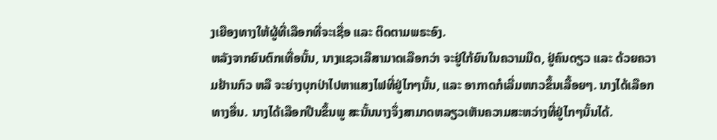ງເຍືອງທາງໃຫ້ຜູ້ທີ່ເລືອກທີ່ຈະເຊື່ອ ແລະ ຕິດຕາມພຣະອົງ.
ຫລັງຈາກຍົນຕົກເທື່ອນັ້ນ, ນາງແຊວເລີສາມາດເລືອກວ່າ ຈະຢູ່ໃກ້ຍົນໃນຄວາມມືດ, ຢູ່ຄົນດຽວ ແລະ ດ້ວຍຄວາມຢ້ານກົວ ຫລື ຈະຍ່າງບຸກປ່າໄປຫາແສງໄຟທີ່ຢູ່ໄກໆນັ້ນ, ແລະ ອາກາດກໍເລີ່ມໜາວຂຶ້ນເລື້ອຍໆ. ນາງໄດ້ເລືອກທາງອື່ນ. ນາງໄດ້ເລືອກປີນຂຶ້ນພູ ສະນັ້ນນາງຈຶ່ງສາມາດຫລຽວເຫັນຄວາມສະຫວ່າງທີ່ຢູ່ໄກໆນັ້ນໄດ້.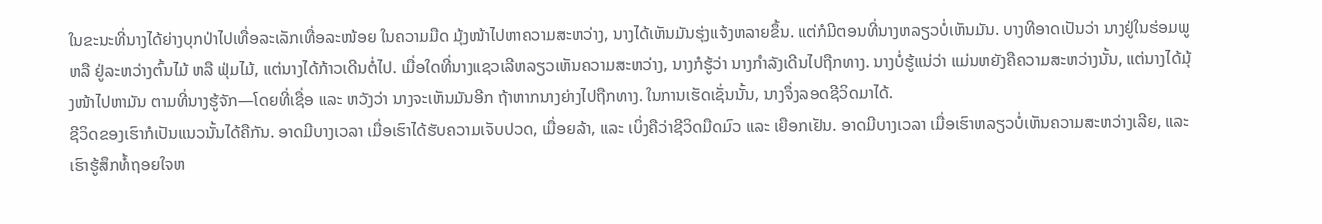ໃນຂະນະທີ່ນາງໄດ້ຍ່າງບຸກປ່າໄປເທື່ອລະເລັກເທື່ອລະໜ້ອຍ ໃນຄວາມມືດ ມຸ້ງໜ້າໄປຫາຄວາມສະຫວ່າງ, ນາງໄດ້ເຫັນມັນຮຸ່ງແຈ້ງຫລາຍຂຶ້ນ. ແຕ່ກໍມີຕອນທີ່ນາງຫລຽວບໍ່ເຫັນມັນ. ບາງທີອາດເປັນວ່າ ນາງຢູ່ໃນຮ່ອມພູ ຫລື ຢູ່ລະຫວ່າງຕົ້ນໄມ້ ຫລື ຟຸ່ມໄມ້, ແຕ່ນາງໄດ້ກ້າວເດີນຕໍ່ໄປ. ເມື່ອໃດທີ່ນາງແຊວເລີຫລຽວເຫັນຄວາມສະຫວ່າງ, ນາງກໍຮູ້ວ່າ ນາງກຳລັງເດີນໄປຖືກທາງ. ນາງບໍ່ຮູ້ແນ່ວ່າ ແມ່ນຫຍັງຄືຄວາມສະຫວ່າງນັ້ນ, ແຕ່ນາງໄດ້ມຸ້ງໜ້າໄປຫາມັນ ຕາມທີ່ນາງຮູ້ຈັກ—ໂດຍທີ່ເຊື່ອ ແລະ ຫວັງວ່າ ນາງຈະເຫັນມັນອີກ ຖ້າຫາກນາງຍ່າງໄປຖືກທາງ. ໃນການເຮັດເຊັ່ນນັ້ນ, ນາງຈຶ່ງລອດຊີວິດມາໄດ້.
ຊີວິດຂອງເຮົາກໍເປັນແນວນັ້ນໄດ້ຄືກັນ. ອາດມີບາງເວລາ ເມື່ອເຮົາໄດ້ຮັບຄວາມເຈັບປວດ, ເມື່ອຍລ້າ, ແລະ ເບິ່ງຄືວ່າຊີວິດມືດມົວ ແລະ ເຍືອກເຢັນ. ອາດມີບາງເວລາ ເມື່ອເຮົາຫລຽວບໍ່ເຫັນຄວາມສະຫວ່າງເລີຍ, ແລະ ເຮົາຮູ້ສຶກທໍ້ຖອຍໃຈຫ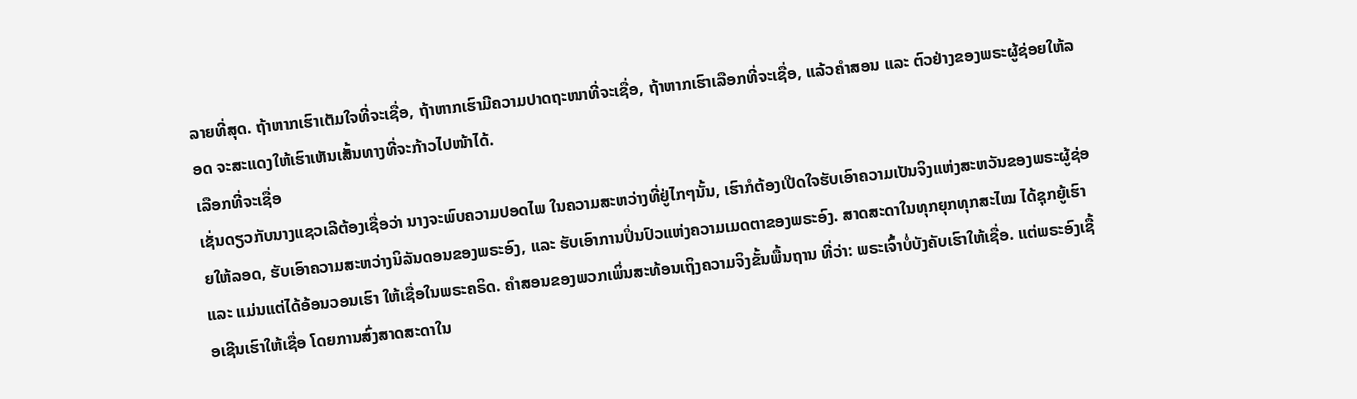ລາຍທີ່ສຸດ. ຖ້າຫາກເຮົາເຕັມໃຈທີ່ຈະເຊື່ອ, ຖ້າຫາກເຮົາມີຄວາມປາດຖະໜາທີ່ຈະເຊື່ອ, ຖ້າຫາກເຮົາເລືອກທີ່ຈະເຊື່ອ, ແລ້ວຄຳສອນ ແລະ ຕົວຢ່າງຂອງພຣະຜູ້ຊ່ອຍໃຫ້ລອດ ຈະສະແດງໃຫ້ເຮົາເຫັນເສັ້ນທາງທີ່ຈະກ້າວໄປໜ້າໄດ້.
ເລືອກທີ່ຈະເຊື່ອ
ເຊັ່ນດຽວກັບນາງແຊວເລີຕ້ອງເຊື່ອວ່າ ນາງຈະພົບຄວາມປອດໄພ ໃນຄວາມສະຫວ່າງທີ່ຢູ່ໄກໆນັ້ນ, ເຮົາກໍຕ້ອງເປີດໃຈຮັບເອົາຄວາມເປັນຈິງແຫ່ງສະຫວັນຂອງພຣະຜູ້ຊ່ອຍໃຫ້ລອດ, ຮັບເອົາຄວາມສະຫວ່າງນິລັນດອນຂອງພຣະອົງ, ແລະ ຮັບເອົາການປິ່ນປົວແຫ່ງຄວາມເມດຕາຂອງພຣະອົງ. ສາດສະດາໃນທຸກຍຸກທຸກສະໄໝ ໄດ້ຊຸກຍູ້ເຮົາ ແລະ ແມ່ນແຕ່ໄດ້ອ້ອນວອນເຮົາ ໃຫ້ເຊື່ອໃນພຣະຄຣິດ. ຄຳສອນຂອງພວກເພິ່ນສະທ້ອນເຖິງຄວາມຈິງຂັ້ນພື້ນຖານ ທີ່ວ່າ: ພຣະເຈົ້າບໍ່ບັງຄັບເຮົາໃຫ້ເຊື່ອ. ແຕ່ພຣະອົງເຊື້ອເຊີນເຮົາໃຫ້ເຊື່ອ ໂດຍການສົ່ງສາດສະດາໃນ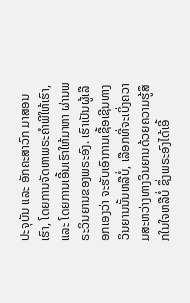ປະຈຸບັນ ແລະ ອັກຄະສາວົກ ມາສອນເຮົາ, ໂດຍການຈັດຫາພຣະຄຳພີໃຫ້ເຮົາ, ແລະ ໂດຍການເອີ້ນເຮົາໃຫ້ມາຫາ ຜ່ານພຣະວິນຍານຂອງພຣະອົງ. ເຮົາເປັນຜູ້ເລືອກເອງວ່າ ຈະຮັບເອົາການເຊື້ອເຊີນທາງວິນຍານນັ້ນຫລືບໍ່, ເລືອກທີ່ຈະເບິ່ງຄວາມສະຫວ່າງທາງວິນຍານດ້ວຍຄວາມຮູ້ສຶກໃນໃຈຫລືບໍ່ ຊຶ່ງພຣະອົງໄດ້ເອີ້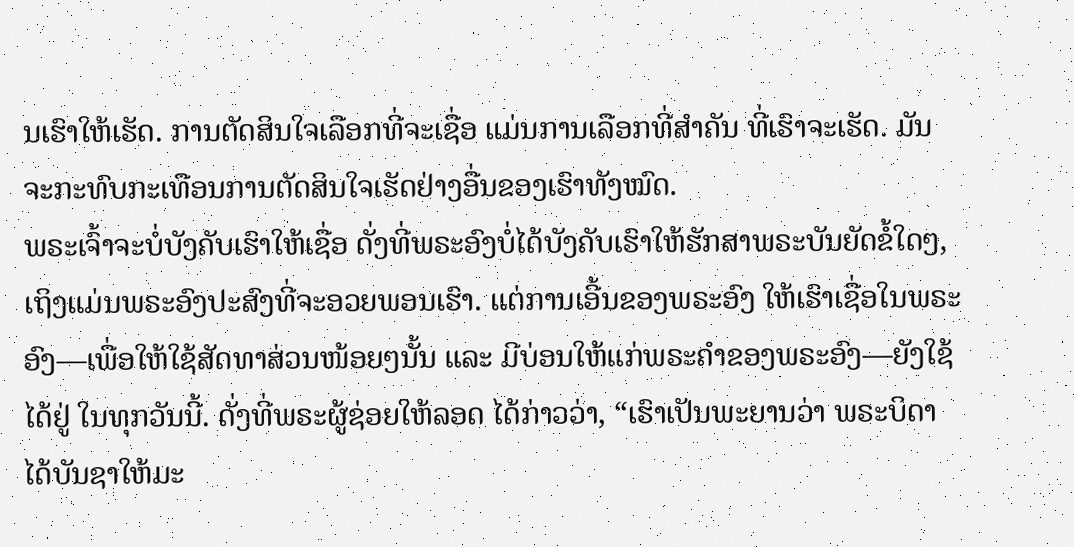ນເຮົາໃຫ້ເຮັດ. ການຕັດສິນໃຈເລືອກທີ່ຈະເຊື່ອ ແມ່ນການເລືອກທີ່ສຳຄັນ ທີ່ເຮົາຈະເຮັດ. ມັນຈະກະທົບກະເທືອນການຕັດສິນໃຈເຮັດຢ່າງອື່ນຂອງເຮົາທັງໝົດ.
ພຣະເຈົ້າຈະບໍ່ບັງຄັບເຮົາໃຫ້ເຊື່ອ ດັ່ງທີ່ພຣະອົງບໍ່ໄດ້ບັງຄັບເຮົາໃຫ້ຮັກສາພຣະບັນຍັດຂໍ້ໃດໆ, ເຖິງແມ່ນພຣະອົງປະສົງທີ່ຈະອວຍພອນເຮົາ. ແຕ່ການເອີ້ນຂອງພຣະອົງ ໃຫ້ເຮົາເຊື່ອໃນພຣະອົງ—ເພື່ອໃຫ້ໃຊ້ສັດທາສ່ວນໜ້ອຍໆນັ້ນ ແລະ ມີບ່ອນໃຫ້ແກ່ພຣະຄຳຂອງພຣະອົງ—ຍັງໃຊ້ໄດ້ຢູ່ ໃນທຸກວັນນີ້. ດັ່ງທີ່ພຣະຜູ້ຊ່ອຍໃຫ້ລອດ ໄດ້ກ່າວວ່າ, “ເຮົາເປັນພະຍານວ່າ ພຣະບິດາໄດ້ບັນຊາໃຫ້ມະ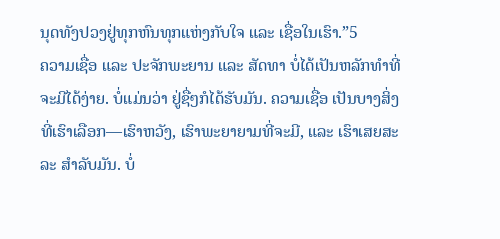ນຸດທັງປວງຢູ່ທຸກຫົນທຸກແຫ່ງກັບໃຈ ແລະ ເຊື່ອໃນເຮົາ.”5
ຄວາມເຊື່ອ ແລະ ປະຈັກພະຍານ ແລະ ສັດທາ ບໍ່ໄດ້ເປັນຫລັກທຳທີ່ຈະມີໄດ້ງ່າຍ. ບໍ່ແມ່ນວ່າ ຢູ່ຊື່ໆກໍໄດ້ຮັບມັນ. ຄວາມເຊື່ອ ເປັນບາງສິ່ງທີ່ເຮົາເລືອກ—ເຮົາຫວັງ, ເຮົາພະຍາຍາມທີ່ຈະມີ, ແລະ ເຮົາເສຍສະລະ ສຳລັບມັນ. ບໍ່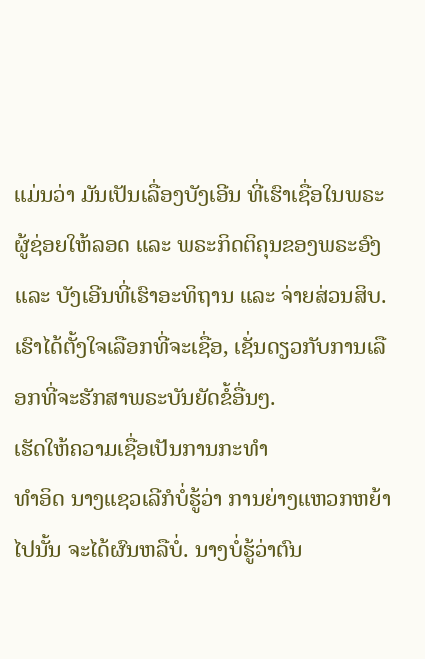ແມ່ນວ່າ ມັນເປັນເລື່ອງບັງເອີນ ທີ່ເຮົາເຊື່ອໃນພຣະຜູ້ຊ່ອຍໃຫ້ລອດ ແລະ ພຣະກິດຕິຄຸນຂອງພຣະອົງ ແລະ ບັງເອີນທີ່ເຮົາອະທິຖານ ແລະ ຈ່າຍສ່ວນສິບ. ເຮົາໄດ້ຕັ້ງໃຈເລືອກທີ່ຈະເຊື່ອ, ເຊັ່ນດຽວກັບການເລືອກທີ່ຈະຮັກສາພຣະບັນຍັດຂໍ້ອື່ນໆ.
ເຮັດໃຫ້ຄວາມເຊື່ອເປັນການກະທຳ
ທຳອິດ ນາງແຊວເລີກໍບໍ່ຮູ້ວ່າ ການຍ່າງແຫວກຫຍ້າໄປນັ້ນ ຈະໄດ້ຜົນຫລືບໍ່. ນາງບໍ່ຮູ້ວ່າຕົນ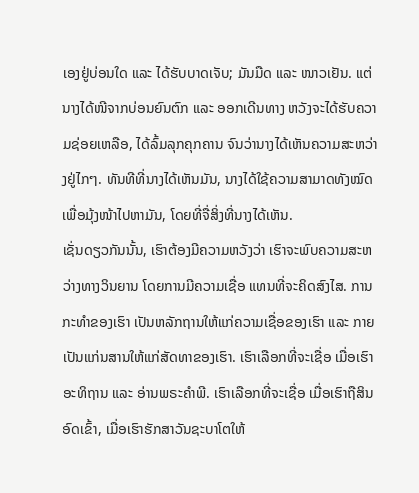ເອງຢູ່ບ່ອນໃດ ແລະ ໄດ້ຮັບບາດເຈັບ; ມັນມືດ ແລະ ໜາວເຢັນ. ແຕ່ນາງໄດ້ໜີຈາກບ່ອນຍົນຕົກ ແລະ ອອກເດີນທາງ ຫວັງຈະໄດ້ຮັບຄວາມຊ່ອຍເຫລືອ, ໄດ້ລົ້ມລຸກຄຸກຄານ ຈົນວ່ານາງໄດ້ເຫັນຄວາມສະຫວ່າງຢູ່ໄກໆ. ທັນທີທີ່ນາງໄດ້ເຫັນມັນ, ນາງໄດ້ໃຊ້ຄວາມສາມາດທັງໝົດ ເພື່ອມຸ້ງໜ້າໄປຫາມັນ, ໂດຍທີ່ຈື່ສິ່ງທີ່ນາງໄດ້ເຫັນ.
ເຊັ່ນດຽວກັນນັ້ນ, ເຮົາຕ້ອງມີຄວາມຫວັງວ່າ ເຮົາຈະພົບຄວາມສະຫວ່າງທາງວິນຍານ ໂດຍການມີຄວາມເຊື່ອ ແທນທີ່ຈະຄິດສົງໄສ. ການກະທຳຂອງເຮົາ ເປັນຫລັກຖານໃຫ້ແກ່ຄວາມເຊື່ອຂອງເຮົາ ແລະ ກາຍເປັນແກ່ນສານໃຫ້ແກ່ສັດທາຂອງເຮົາ. ເຮົາເລືອກທີ່ຈະເຊື່ອ ເມື່ອເຮົາອະທິຖານ ແລະ ອ່ານພຣະຄຳພີ. ເຮົາເລືອກທີ່ຈະເຊື່ອ ເມື່ອເຮົາຖືສິນອົດເຂົ້າ, ເມື່ອເຮົາຮັກສາວັນຊະບາໂຕໃຫ້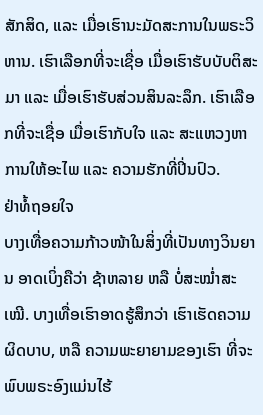ສັກສິດ, ແລະ ເມື່ອເຮົານະມັດສະການໃນພຣະວິຫານ. ເຮົາເລືອກທີ່ຈະເຊື່ອ ເມື່ອເຮົາຮັບບັບຕິສະມາ ແລະ ເມື່ອເຮົາຮັບສ່ວນສິນລະລຶກ. ເຮົາເລືອກທີ່ຈະເຊື່ອ ເມື່ອເຮົາກັບໃຈ ແລະ ສະແຫວງຫາການໃຫ້ອະໄພ ແລະ ຄວາມຮັກທີ່ປິ່ນປົວ.
ຢ່າທໍ້ຖອຍໃຈ
ບາງເທື່ອຄວາມກ້າວໜ້າໃນສິ່ງທີ່ເປັນທາງວິນຍານ ອາດເບິ່ງຄືວ່າ ຊ້າຫລາຍ ຫລື ບໍ່ສະໝ່ຳສະເໝີ. ບາງເທື່ອເຮົາອາດຮູ້ສຶກວ່າ ເຮົາເຮັດຄວາມຜິດບາບ, ຫລື ຄວາມພະຍາຍາມຂອງເຮົາ ທີ່ຈະພົບພຣະອົງແມ່ນໄຮ້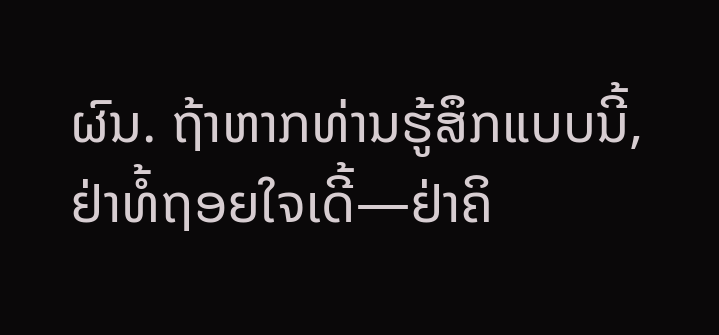ຜົນ. ຖ້າຫາກທ່ານຮູ້ສຶກແບບນີ້, ຢ່າທໍ້ຖອຍໃຈເດີ້—ຢ່າຄິ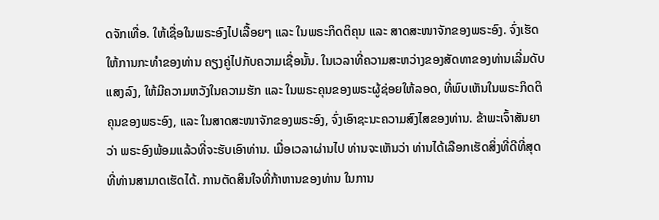ດຈັກເທື່ອ. ໃຫ້ເຊື່ອໃນພຣະອົງໄປເລື້ອຍໆ ແລະ ໃນພຣະກິດຕິຄຸນ ແລະ ສາດສະໜາຈັກຂອງພຣະອົງ. ຈົ່ງເຮັດໃຫ້ການກະທຳຂອງທ່ານ ຄຽງຄູ່ໄປກັບຄວາມເຊື່ອນັ້ນ. ໃນເວລາທີ່ຄວາມສະຫວ່າງຂອງສັດທາຂອງທ່ານເລີ່ມດັບແສງລົງ, ໃຫ້ມີຄວາມຫວັງໃນຄວາມຮັກ ແລະ ໃນພຣະຄຸນຂອງພຣະຜູ້ຊ່ອຍໃຫ້ລອດ, ທີ່ພົບເຫັນໃນພຣະກິດຕິຄຸນຂອງພຣະອົງ, ແລະ ໃນສາດສະໜາຈັກຂອງພຣະອົງ, ຈົ່ງເອົາຊະນະຄວາມສົງໄສຂອງທ່ານ. ຂ້າພະເຈົ້າສັນຍາວ່າ ພຣະອົງພ້ອມແລ້ວທີ່ຈະຮັບເອົາທ່ານ. ເມື່ອເວລາຜ່ານໄປ ທ່ານຈະເຫັນວ່າ ທ່ານໄດ້ເລືອກເຮັດສິ່ງທີ່ດີທີ່ສຸດ ທີ່ທ່ານສາມາດເຮັດໄດ້. ການຕັດສິນໃຈທີ່ກ້າຫານຂອງທ່ານ ໃນການ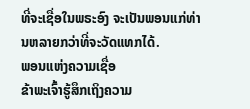ທີ່ຈະເຊື່ອໃນພຣະອົງ ຈະເປັນພອນແກ່ທ່ານຫລາຍກວ່າທີ່ຈະວັດແທກໄດ້.
ພອນແຫ່ງຄວາມເຊື່ອ
ຂ້າພະເຈົ້າຮູ້ສຶກເຖິງຄວາມ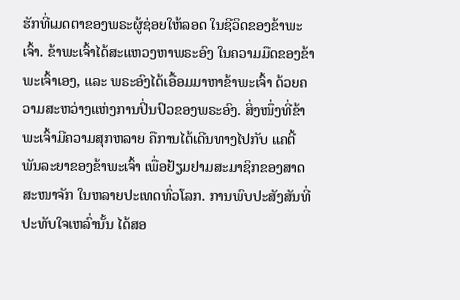ຮັກທີ່ເມດຕາຂອງພຣະຜູ້ຊ່ອຍໃຫ້ລອດ ໃນຊີວິດຂອງຂ້າພະເຈົ້າ. ຂ້າພະເຈົ້າໄດ້ສະແຫວງຫາພຣະອົງ ໃນຄວາມມືດຂອງຂ້າພະເຈົ້າເອງ, ແລະ ພຣະອົງໄດ້ເອື້ອມມາຫາຂ້າພະເຈົ້າ ດ້ວຍຄວາມສະຫວ່າງແຫ່ງການປິ່ນປົວຂອງພຣະອົງ. ສິ່ງໜຶ່ງທີ່ຂ້າພະເຈົ້າມີຄວາມສຸກຫລາຍ ຄືການໄດ້ເດີນທາງໄປກັບ ແຄຕີ້ ພັນລະຍາຂອງຂ້າພະເຈົ້າ ເພື່ອຢ້ຽມຢາມສະມາຊິກຂອງສາດສະໜາຈັກ ໃນຫລາຍປະເທດທົ່ວໂລກ. ການພົບປະສັງສັນທີ່ປະທັບໃຈເຫລົ່ານັ້ນ ໄດ້ສອ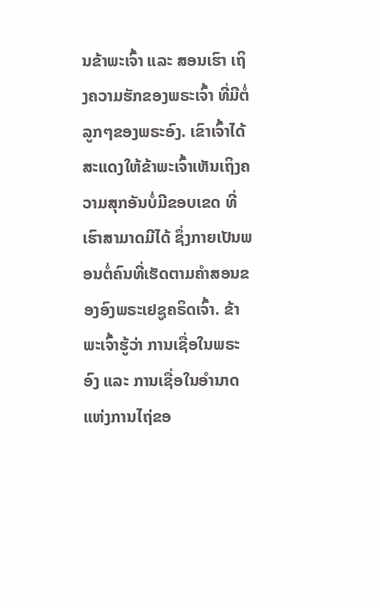ນຂ້າພະເຈົ້າ ແລະ ສອນເຮົາ ເຖິງຄວາມຮັກຂອງພຣະເຈົ້າ ທີ່ມີຕໍ່ລູກໆຂອງພຣະອົງ. ເຂົາເຈົ້າໄດ້ສະແດງໃຫ້ຂ້າພະເຈົ້າເຫັນເຖິງຄວາມສຸກອັນບໍ່ມີຂອບເຂດ ທີ່ເຮົາສາມາດມີໄດ້ ຊຶ່ງກາຍເປັນພອນຕໍ່ຄົນທີ່ເຮັດຕາມຄຳສອນຂອງອົງພຣະເຢຊູຄຣິດເຈົ້າ. ຂ້າພະເຈົ້າຮູ້ວ່າ ການເຊື່ອໃນພຣະອົງ ແລະ ການເຊື່ອໃນອຳນາດແຫ່ງການໄຖ່ຂອ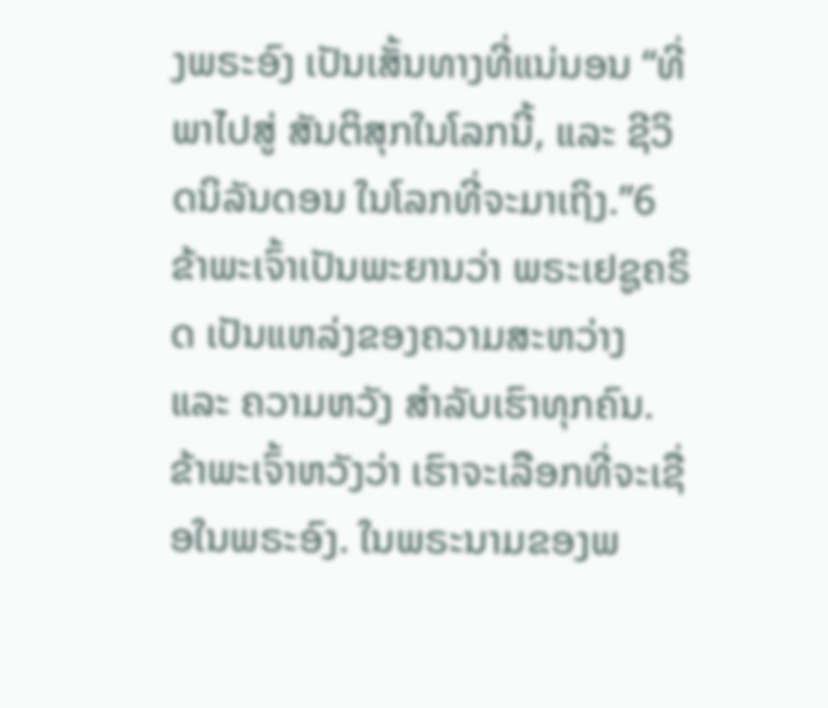ງພຣະອົງ ເປັນເສັ້ນທາງທີ່ແນ່ນອນ “ທີ່ພາໄປສູ່ ສັນຕິສຸກໃນໂລກນີ້, ແລະ ຊີວິດນິລັນດອນ ໃນໂລກທີ່ຈະມາເຖິງ.”6
ຂ້າພະເຈົ້າເປັນພະຍານວ່າ ພຣະເຢຊູຄຣິດ ເປັນແຫລ່ງຂອງຄວາມສະຫວ່າງ ແລະ ຄວາມຫວັງ ສຳລັບເຮົາທຸກຄົນ. ຂ້າພະເຈົ້າຫວັງວ່າ ເຮົາຈະເລືອກທີ່ຈະເຊື່ອໃນພຣະອົງ. ໃນພຣະນາມຂອງພ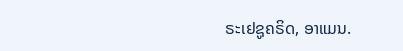ຣະເຢຊູຄຣິດ, ອາແມນ.